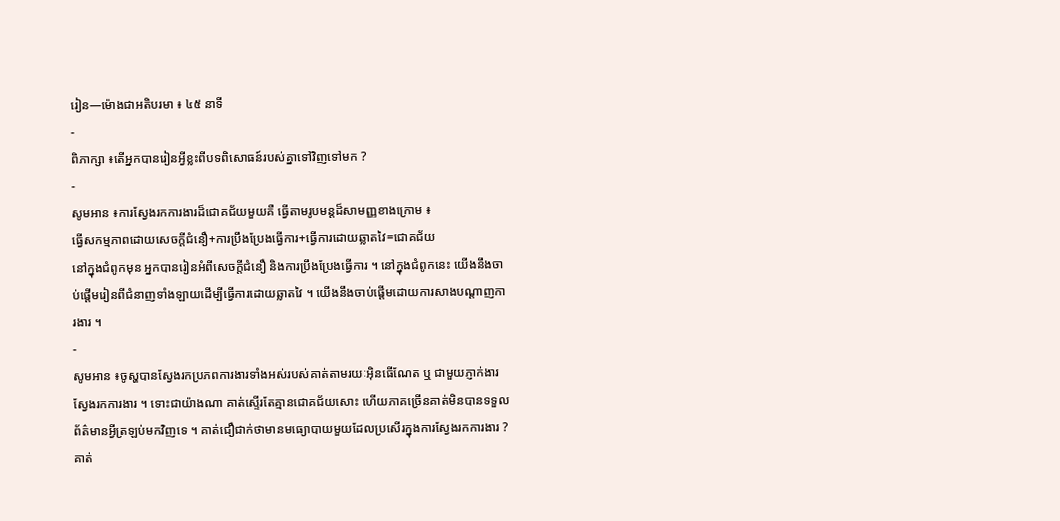រៀន—ម៉ោងជាអតិបរមា ៖ ៤៥ នាទី
-
ពិភាក្សា ៖តើអ្នកបានរៀនអ្វីខ្លះពីបទពិសោធន៍របស់គ្នាទៅវិញទៅមក ?
-
សូមអាន ៖ការស្វែងរកការងារដ៏ជោគជ័យមួយគឺ ធ្វើតាមរូបមន្តដ៏សាមញ្ញខាងក្រោម ៖
ធ្វើសកម្មភាពដោយសេចក្តីជំនឿ+ការប្រឹងប្រែងធ្វើការ+ធ្វើការដោយឆ្លាតវៃ=ជោគជ័យ
នៅក្នុងជំពូកមុន អ្នកបានរៀនអំពីសេចក្តីជំនឿ និងការប្រឹងប្រែងធ្វើការ ។ នៅក្នុងជំពូកនេះ យើងនឹងចាប់ផ្តើមរៀនពីជំនាញទាំងឡាយដើម្បីធ្វើការដោយឆ្លាតវៃ ។ យើងនឹងចាប់ផ្តើមដោយការសាងបណ្តាញការងារ ។
-
សូមអាន ៖ចូស្ហបានស្វែងរកប្រភពការងារទាំងអស់របស់គាត់តាមរយៈអ៊ិនធើណែត ឬ ជាមួយភ្ញាក់ងារស្វែងរកការងារ ។ ទោះជាយ៉ាងណា គាត់ស្ទើរតែគ្មានជោគជ័យសោះ ហើយភាគច្រើនគាត់មិនបានទទួលព័ត៌មានអ្វីត្រឡប់មកវិញទេ ។ គាត់ជឿជាក់ថាមានមធ្យោបាយមួយដែលប្រសើរក្នុងការស្វែងរកការងារ ? គាត់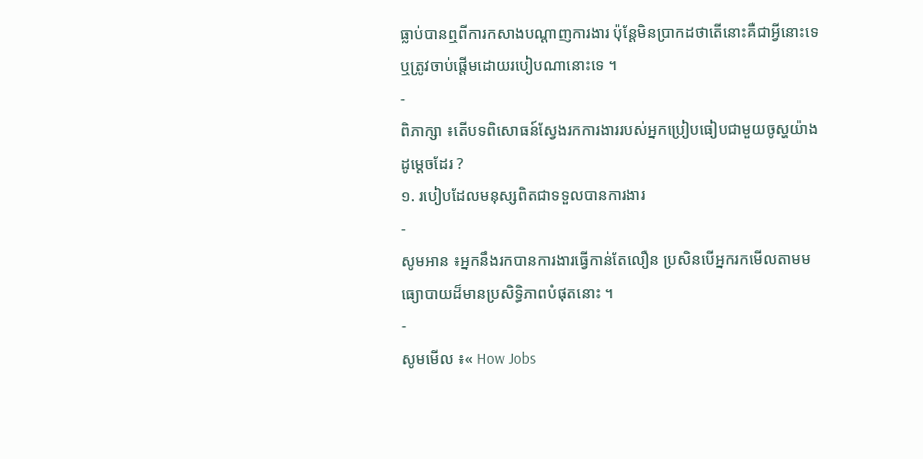ធ្លាប់បានឮពីការកសាងបណ្តាញការងារ ប៉ុន្តែមិនប្រាកដថាតើនោះគឺជាអ្វីនោះទេ ឬត្រូវចាប់ផ្តើមដោយរបៀបណានោះទេ ។
-
ពិភាក្សា ៖តើបទពិសោធន៍ស្វែងរកការងាររបស់អ្នកប្រៀបធៀបជាមួយចូស្ហយ៉ាងដូម្តេចដែរ ?
១. របៀបដែលមនុស្សពិតជាទទួលបានការងារ
-
សូមអាន ៖អ្នកនឹងរកបានការងារធ្វើកាន់តែលឿន ប្រសិនបើអ្នករកមើលតាមមធ្យោបាយដ៏មានប្រសិទ្ធិភាពបំផុតនោះ ។
-
សូមមើល ៖« How Jobs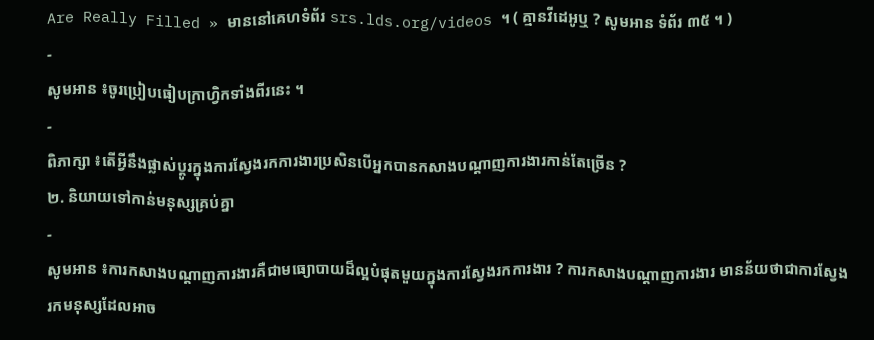Are Really Filled » មាននៅគេហទំព័រ srs.lds.org/videos ។ ( គ្មានវីដេអូឬ ? សូមអាន ទំព័រ ៣៥ ។ )
-
សូមអាន ៖ចូរប្រៀបធៀបក្រាហ្វិកទាំងពីរនេះ ។
-
ពិភាក្សា ៖តើអ្វីនឹងផ្លាស់ប្តូរក្នុងការស្វែងរកការងារប្រសិនបើអ្នកបានកសាងបណ្តាញការងារកាន់តែច្រើន ?
២. និយាយទៅកាន់មនុស្សគ្រប់គ្នា
-
សូមអាន ៖ការកសាងបណ្តាញការងារគឺជាមធ្យោបាយដ៏ល្អបំផុតមួយក្នុងការស្វែងរកការងារ ? ការកសាងបណ្តាញការងារ មានន័យថាជាការស្វែងរកមនុស្សដែលអាច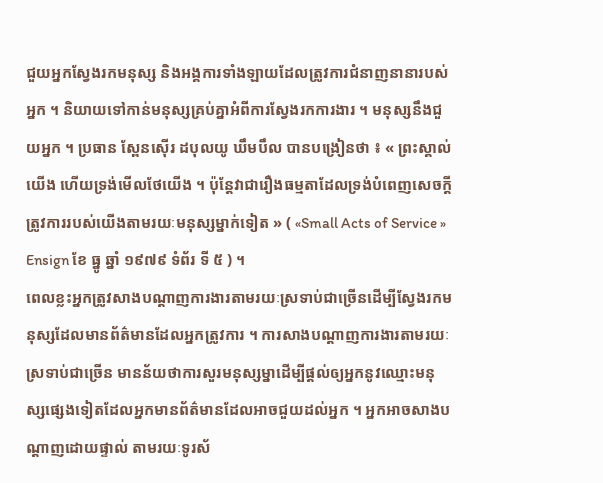ជួយអ្នកស្វែងរកមនុស្ស និងអង្គការទាំងឡាយដែលត្រូវការជំនាញនានារបស់អ្នក ។ និយាយទៅកាន់មនុស្សគ្រប់គ្នាអំពីការស្វែងរកការងារ ។ មនុស្សនឹងជួយអ្នក ។ ប្រធាន ស្ពែនស៊ើរ ដបុលយូ ឃឹមបឹល បានបង្រៀនថា ៖ « ព្រះស្គាល់យើង ហើយទ្រង់មើលថែយើង ។ ប៉ុន្តែវាជារឿងធម្មតាដែលទ្រង់បំពេញសេចក្ដីត្រូវការរបស់យើងតាមរយៈមនុស្សម្នាក់ទៀត » ( «Small Acts of Service » Ensign ខែ ធ្នូ ឆ្នាំ ១៩៧៩ ទំព័រ ទី ៥ ) ។
ពេលខ្លះអ្នកត្រូវសាងបណ្តាញការងារតាមរយៈស្រទាប់ជាច្រើនដើម្បីស្វែងរកមនុស្សដែលមានព័ត៌មានដែលអ្នកត្រូវការ ។ ការសាងបណ្តាញការងារតាមរយៈស្រទាប់ជាច្រើន មានន័យថាការសួរមនុស្សម្នាដើម្បីផ្តល់ឲ្យអ្នកនូវឈ្មោះមនុស្សផ្សេងទៀតដែលអ្នកមានព័ត៌មានដែលអាចជួយដល់អ្នក ។ អ្នកអាចសាងបណ្តាញដោយផ្ទាល់ តាមរយៈទូរស័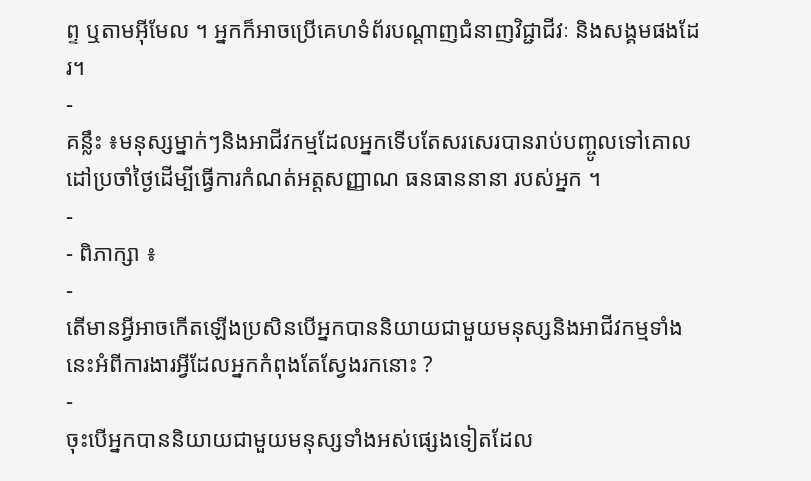ព្ទ ឬតាមអ៊ីមែល ។ អ្នកក៏អាចប្រើគេហទំព័របណ្តាញជំនាញវិជ្ជាជីវៈ និងសង្គមផងដែរ។
-
គន្លឹះ ៖មនុស្សម្នាក់ៗនិងអាជីវកម្មដែលអ្នកទើបតែសរសេរបានរាប់បញ្ចូលទៅគោលដៅប្រចាំថ្ងៃដើម្បីធ្វើការកំណត់អត្តសញ្ញាណ ធនធាននានា របស់អ្នក ។
-
- ពិភាក្សា ៖
-
តើមានអ្វីអាចកើតឡើងប្រសិនបើអ្នកបាននិយាយជាមួយមនុស្សនិងអាជីវកម្មទាំងនេះអំពីការងារអ្វីដែលអ្នកកំពុងតែស្វែងរកនោះ ?
-
ចុះបើអ្នកបាននិយាយជាមួយមនុស្សទាំងអស់ផ្សេងទៀតដែល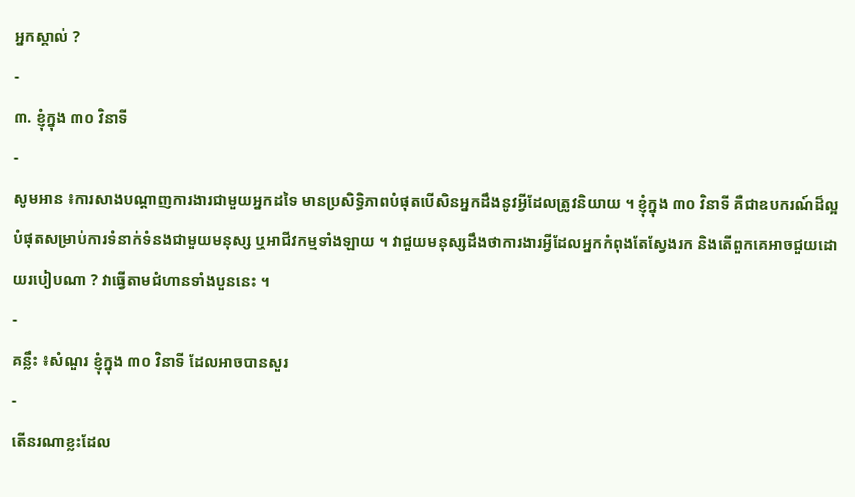អ្នកស្គាល់ ?
-
៣. ខ្ញុំក្នុង ៣០ វិនាទី
-
សូមអាន ៖ការសាងបណ្តាញការងារជាមួយអ្នកដទៃ មានប្រសិទ្ធិភាពបំផុតបើសិនអ្នកដឹងនូវអ្វីដែលត្រូវនិយាយ ។ ខ្ញុំក្នុង ៣០ វិនាទី គឺជាឧបករណ៍ដ៏ល្អបំផុតសម្រាប់ការទំនាក់ទំនងជាមួយមនុស្ស ឬអាជីវកម្មទាំងឡាយ ។ វាជួយមនុស្សដឹងថាការងារអ្វីដែលអ្នកកំពុងតែស្វែងរក និងតើពួកគេអាចជួយដោយរបៀបណា ? វាធ្វើតាមជំហានទាំងបួននេះ ។
-
គន្លឹះ ៖សំណួរ ខ្ញុំក្នុង ៣០ វិនាទី ដែលអាចបានសួរ
-
តើនរណាខ្លះដែល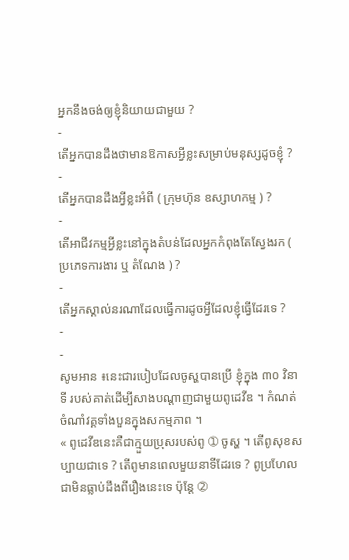អ្នកនឹងចង់ឲ្យខ្ញុំនិយាយជាមួយ ?
-
តើអ្នកបានដឹងថាមានឱកាសអ្វីខ្លះសម្រាប់មនុស្សដូចខ្ញុំ ?
-
តើអ្នកបានដឹងអ្វីខ្លះអំពី ( ក្រុមហ៊ុន ឧស្សាហកម្ម ) ?
-
តើអាជីវកម្មអ្វីខ្លះនៅក្នុងតំបន់ដែលអ្នកកំពុងតែស្វែងរក ( ប្រភេទការងារ ឬ តំណែង ) ?
-
តើអ្នកស្គាល់នរណាដែលធ្វើការដូចអ្វីដែលខ្ញុំធ្វើដែរទេ ?
-
-
សូមអាន ៖នេះជារបៀបដែលចូស្ហបានប្រើ ខ្ញុំក្នុង ៣០ វិនាទី របស់គាត់ដើម្បីសាងបណ្តាញជាមួយពូដេវីឌ ។ កំណត់ចំណាំវគ្គទាំងបួនក្នុងសកម្មភាព ។
« ពូដេវីឌនេះគឺជាក្មួយប្រុសរបស់ពូ ➀ ចូស្ហ ។ តើពូសុខសប្បាយជាទេ ? តើពូមានពេលមួយនាទីដែរទេ ? ពូប្រហែលជាមិនធ្លាប់ដឹងពីរឿងនេះទេ ប៉ុន្តែ ➁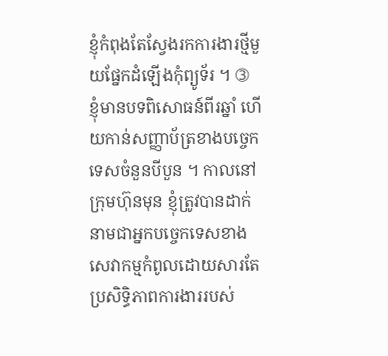ខ្ញុំកំពុងតែស្វែងរកការងារថ្មីមួយផ្នែកដំឡើងកុំព្យូទ័រ ។ ➂ ខ្ញុំមានបទពិសោធន៍ពីរឆ្នាំ ហើយកាន់សញ្ញាប័ត្រខាងបច្ចេកទេសចំនួនបីបួន ។ កាលនៅក្រុមហ៊ុនមុន ខ្ញុំត្រូវបានដាក់នាមជាអ្នកបច្ចេកទេសខាងសេវាកម្មកំពូលដោយសារតែប្រសិទ្ធិភាពការងាររបស់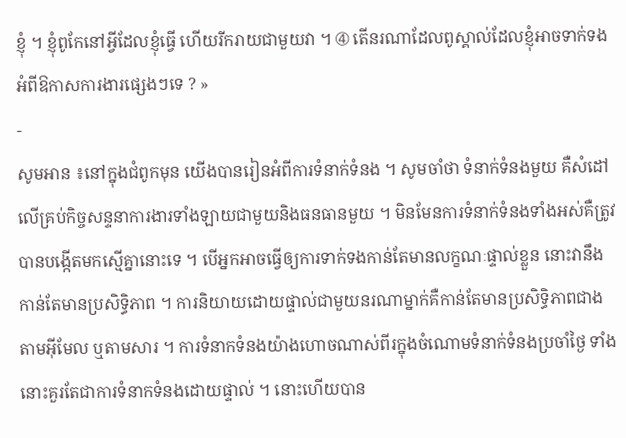ខ្ញុំ ។ ខ្ញុំពូកែនៅអ្វីដែលខ្ញុំធ្វើ ហើយរីករាយជាមួយវា ។ ➃ តើនរណាដែលពូស្គាល់ដែលខ្ញុំអាចទាក់ទងអំពីឱកាសការងារផ្សេងៗទេ ? »
-
សូមអាន ៖នៅក្នុងជំពូកមុន យើងបានរៀនអំពីការទំនាក់ទំនង ។ សូមចាំថា ទំនាក់ទំនងមួយ គឺសំដៅលើគ្រប់កិច្ចសន្ទនាការងារទាំងឡាយជាមួយនិងធនធានមួយ ។ មិនមែនការទំនាក់ទំនងទាំងអស់គឺត្រូវបានបង្កើតមកស្មើគ្នានោះទេ ។ បើអ្នកអាចធ្វើឲ្យការទាក់ទងកាន់តែមានលក្ខណៈផ្ទាល់ខ្លួន នោះវានឹងកាន់តែមានប្រសិទ្ធិភាព ។ ការនិយាយដោយផ្ទាល់ជាមួយនរណាម្នាក់គឺកាន់តែមានប្រសិទ្ធិភាពជាងតាមអ៊ីមែល ឬតាមសារ ។ ការទំនាកទំនងយ៉ាងហោចណាស់ពីរក្នុងចំណោមទំនាក់ទំនងប្រចាំថ្ងៃ ទាំងនោះគួរតែជាការទំនាកទំនងដោយផ្ទាល់ ។ នោះហើយបាន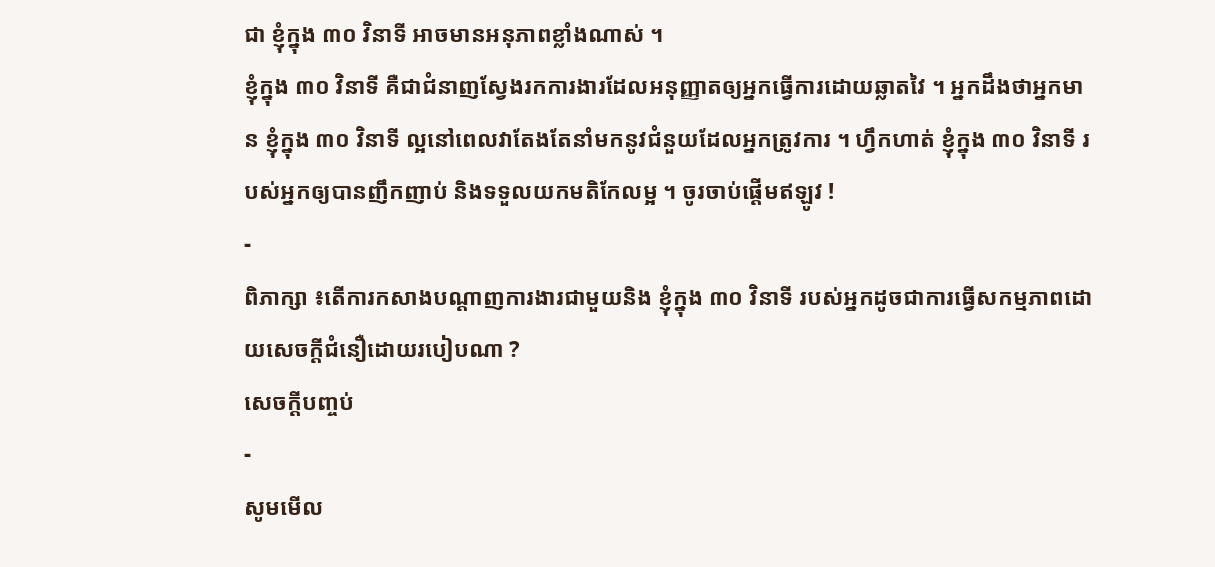ជា ខ្ញុំក្នុង ៣០ វិនាទី អាចមានអនុភាពខ្លាំងណាស់ ។
ខ្ញុំក្នុង ៣០ វិនាទី គឺជាជំនាញស្វែងរកការងារដែលអនុញ្ញាតឲ្យអ្នកធ្វើការដោយឆ្លាតវៃ ។ អ្នកដឹងថាអ្នកមាន ខ្ញុំក្នុង ៣០ វិនាទី ល្អនៅពេលវាតែងតែនាំមកនូវជំនួយដែលអ្នកត្រូវការ ។ ហ្វឹកហាត់ ខ្ញុំក្នុង ៣០ វិនាទី របស់អ្នកឲ្យបានញឹកញាប់ និងទទួលយកមតិកែលម្អ ។ ចូរចាប់ផ្ដើមឥឡូវ !
-
ពិភាក្សា ៖តើការកសាងបណ្តាញការងារជាមួយនិង ខ្ញុំក្នុង ៣០ វិនាទី របស់អ្នកដូចជាការធ្វើសកម្មភាពដោយសេចក្តីជំនឿដោយរបៀបណា ?
សេចក្ដីបញ្ចប់
-
សូមមើល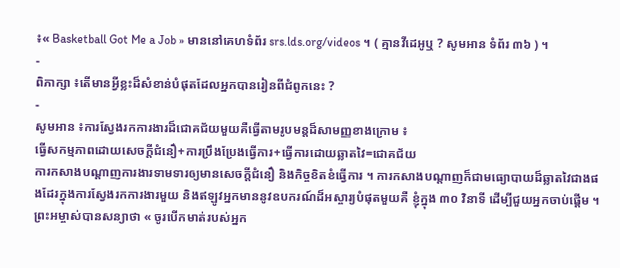៖« Basketball Got Me a Job » មាននៅគេហទំព័រ srs.lds.org/videos ។ ( គ្មានវីដេអូឬ ? សូមអាន ទំព័រ ៣៦ ) ។
-
ពិភាក្សា ៖តើមានអ្វីខ្លះដ៏សំខាន់បំផុតដែលអ្នកបានរៀនពីជំពូកនេះ ?
-
សូមអាន ៖ការស្វែងរកការងារដ៏ជោគជ័យមួយគឺធ្វើតាមរូបមន្តដ៏សាមញ្ញខាងក្រោម ៖
ធ្វើសកម្មភាពដោយសេចក្តីជំនឿ+ការប្រឹងប្រែងធ្វើការ+ធ្វើការដោយឆ្លាតវៃ=ជោគជ័យ
ការកសាងបណ្តាញការងារទាមទារឲ្យមានសេចក្តីជំនឿ និងកិច្ចខិតខំធ្វើការ ។ ការកសាងបណ្តាញក៏ជាមធ្យោបាយដ៏ឆ្លាតវៃជាងផងដែរក្នុងការស្វែងរកការងារមួយ និងឥឡូវអ្នកមាននូវឧបករណ៍ដ៏អស្ចារ្យបំផុតមួយគឺ ខ្ញុំក្នុង ៣០ វិនាទី ដើម្បីជួយអ្នកចាប់ផ្តើម ។ ព្រះអម្ចាស់បានសន្យាថា « ចូរបើកមាត់របស់អ្នក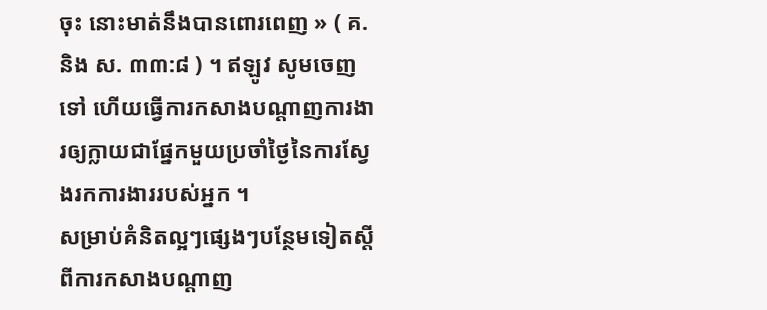ចុះ នោះមាត់នឹងបានពោរពេញ » ( គ. និង ស. ៣៣:៨ ) ។ ឥឡូវ សូមចេញទៅ ហើយធ្វើការកសាងបណ្តាញការងារឲ្យក្លាយជាផ្នែកមួយប្រចាំថ្ងៃនៃការស្វែងរកការងាររបស់អ្នក ។
សម្រាប់គំនិតល្អៗផ្សេងៗបន្ថែមទៀតស្តីពីការកសាងបណ្តាញ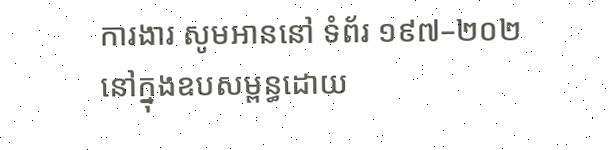ការងារ សូមអាននៅ ទំព័រ ១៩៧–២០២ នៅក្នុងឧបសម្ពន្ធដោយ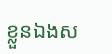ខ្លួនឯងស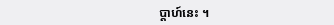ប្តាហ៍នេះ ។